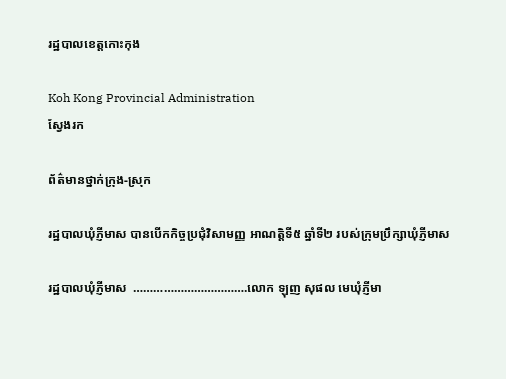រដ្ឋបាលខេត្តកោះកុង

Koh Kong Provincial Administration
ស្វែងរក

ព័ត៌មានថ្នាក់ក្រុង-ស្រុក

រដ្ឋបាលឃុំភ្ញីមាស បានបើកកិច្ចប្រជុំវិសាមញ្ញ អាណត្តិទី៥ ឆ្នាំទី២ របស់ក្រុមប្រឹក្សាឃុំភ្ញីមាស

រដ្ឋបាលឃុំភ្ញីមាស  …………………………….លោក ឡុញ សុផល មេឃុំភ្ញីមា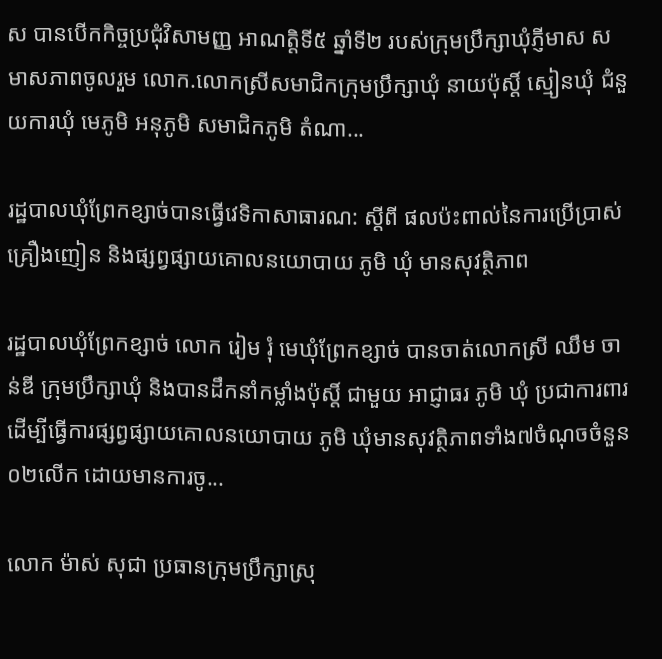ស បានបើកកិច្ចប្រជុំវិសាមញ្ញ អាណត្តិទី៥ ឆ្នាំទី២ របស់ក្រុមប្រឹក្សាឃុំភ្ញីមាស សមាសភាពចូលរួម លោក.លោកស្រីសមាជិកក្រុមប្រឹក្សាឃុំ នាយប៉ុស្ដិ៍ ស្មៀនឃុំ ជំនួយការឃុំ មេភូមិ អនុភូមិ សមាជិកភូមិ តំណា...

រដ្ឋបាលឃុំព្រែកខ្សាច់បានធ្វេីវេទិកាសាធារណ: ស្ដីពី ផលប៉ះពាល់នៃការប្រេីប្រាស់គ្រឿងញៀន និងផ្សព្វផ្សាយគោលនយោបាយ ភូមិ ឃុំ មានសុវត្ថិភាព

រដ្ឋបាលឃុំព្រែកខ្សាច់ លោក រៀម រុំ មេឃុំព្រែកខ្សាច់ បានចាត់លោកស្រី ឈឹម ចាន់ឌី ក្រុមប្រឹក្សាឃុំ និងបានដឹកនាំកម្លាំងប៉ុស្តិ៍ ជាមួយ អាជ្ញាធរ ភូមិ ឃុំ ប្រជាការពារ ដើម្បីធ្វេីការផ្សព្វផ្សាយគោលនយោបាយ ភូមិ ឃុំមានសុវត្ថិភាពទាំង៧ចំណុចចំនួន០២លេីក ដោយមានការចូ...

លោក ម៉ាស់ សុជា ប្រធានក្រុមប្រឹក្សាស្រុ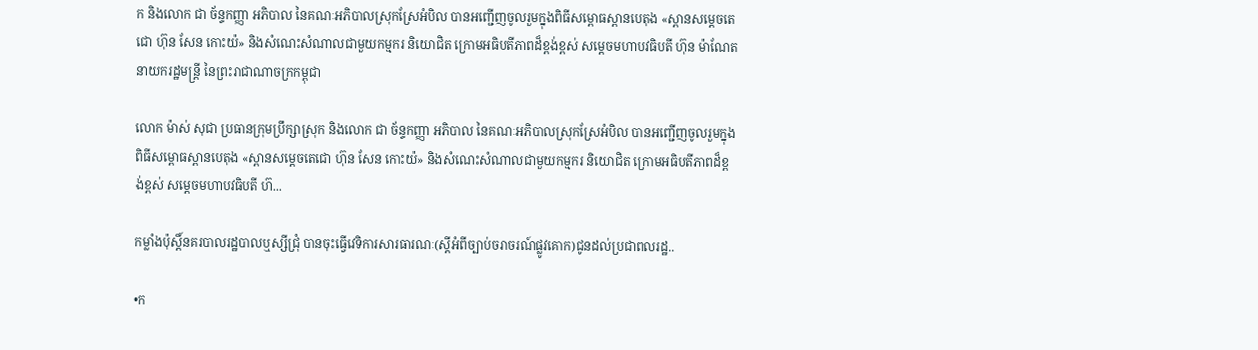ក និងលោក ជា ច័ន្ទកញ្ញា អភិបាល នៃគណៈអភិបាលស្រុកស្រែអំបិល បានអញ្ជើញចូលរួមក្នុងពិធីសម្ពោធស្ពានបេតុង «ស្ពានសម្តេចតេជោ ហ៊ុន សែន កោះយ៉» និងសំណេះសំណាលជាមួយកម្មករ និយោជិត ក្រោមអធិបតីភាពដ៏ខ្ពង់ខ្ពស់ សម្តេចមហាបវធិបតី ហ៊ុន ម៉ាណែត នាយករដ្ឋមន្ត្រី នៃព្រះរាជាណាចក្រកម្ពុជា

លោក ម៉ាស់ សុជា ប្រធានក្រុមប្រឹក្សាស្រុក និងលោក ជា ច័ន្ទកញ្ញា អភិបាល នៃគណៈអភិបាលស្រុកស្រែអំបិល បានអញ្ជើញចូលរួមក្នុងពិធីសម្ពោធស្ពានបេតុង «ស្ពានសម្តេចតេជោ ហ៊ុន សែន កោះយ៉» និងសំណេះសំណាលជាមួយកម្មករ និយោជិត ក្រោមអធិបតីភាពដ៏ខ្ពង់ខ្ពស់ សម្តេចមហាបវធិបតី ហ៊...

កម្លាំងប៉ុស្ដិ៍នគរបាលរដ្ឋបាលឬស្សីជ្រុំ បានចុះធ្វើវេទិការសារធារណៈ(ស្ដីអំពីច្បាប់ចរាចរណ៍ផ្លូវគោក)ជូនដល់ប្រជាពលរដ្ឋ..

•ក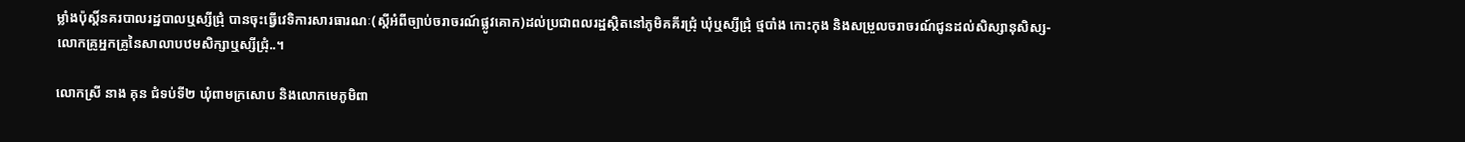ម្លាំងប៉ុស្ដិ៍នគរបាលរដ្ឋបាលឬស្សីជ្រុំ បានចុះធ្វើវេទិការសារធារណៈ(ស្ដីអំពីច្បាប់ចរាចរណ៍ផ្លូវគោក)ដល់ប្រជាពលរដ្ឋស្ថិតនៅភូមិគគីរជ្រុំ ឃុំឬស្សីជ្រុំ ថ្មបាំង កោះកុង និងសម្រួលចរាចរណ៍ជូនដល់សិស្សានុសិស្ស-លោកគ្រូអ្នកគ្រូនៃសាលាបឋមសិក្សាឬស្សីជ្រុំ..។

លោកស្រី នាង គុន ជំទប់ទី២ ឃុំពាមក្រសោប និងលោកមេភូមិពា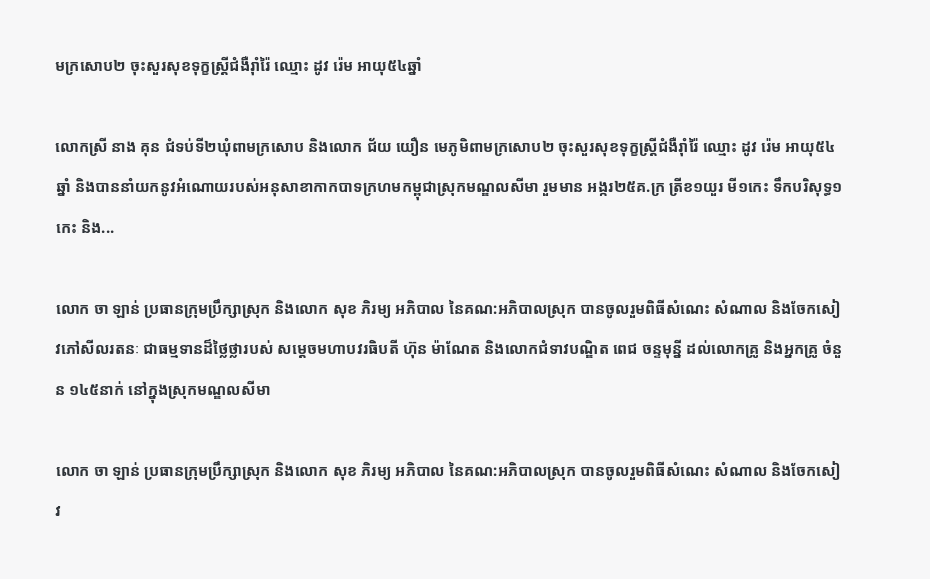មក្រសោប២ ចុះសួរសុខទុក្ខស្រី្តជំងឺរ៉ាំរ៉ៃ ឈ្មោះ ដូវ រ៉េម អាយុ៥៤ឆ្នាំ

លោកស្រី នាង គុន ជំទប់ទី២ឃុំពាមក្រសោប និងលោក ជ័យ យឿន មេភូមិពាមក្រសោប២ ចុះសួរសុខទុក្ខស្រី្តជំងឺរ៉ាំរ៉ៃ ឈ្មោះ ដូវ រ៉េម អាយុ៥៤ឆ្នាំ និងបាននាំយកនូវអំណោយរបស់អនុសាខាកាកបាទក្រហមកម្ពុជាស្រុកមណ្ឌលសីមា រួមមាន អង្ករ២៥គ.ក្រ ត្រីខ១យួរ មី១កេះ ទឹកបរិសុទ្ធ១កេះ និង...

លោក ចា ឡាន់ ប្រធានក្រុមប្រឹក្សាស្រុក និងលោក សុខ ភិរម្យ អភិបាល នៃគណ:អភិបាលស្រុក បានចូលរួមពិធីសំណេះ សំណាល និងចែកសៀវភៅសីលរតនៈ ជាធម្មទានដ៏ថ្លៃថ្លារបស់ សម្តេចមហាបវរធិបតី ហ៊ុន ម៉ាណែត និងលោកជំទាវបណ្ឌិត ពេជ ចន្ទមុន្នី ដល់លោកគ្រូ និងអ្នកគ្រូ ចំនួន ១៤៥នាក់ នៅក្នុងស្រុកមណ្ឌលសីមា

លោក ចា ឡាន់ ប្រធានក្រុមប្រឹក្សាស្រុក និងលោក សុខ ភិរម្យ អភិបាល នៃគណ:អភិបាលស្រុក បានចូលរួមពិធីសំណេះ សំណាល និងចែកសៀវ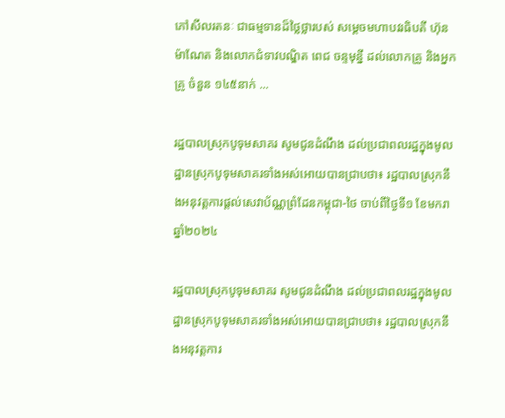ភៅសីលរតនៈ ជាធម្មទានដ៏ថ្លៃថ្លារបស់ សម្តេចមហាបវរធិបតី ហ៊ុន ម៉ាណែត និងលោកជំទាវបណ្ឌិត ពេជ ចន្ទមុន្នី ដល់លោកគ្រូ និងអ្នកគ្រូ ចំនួន ១៤៥នាក់ ...

រដ្ឋបាលស្រុកបូទុមសាគរ សូមជូនដំណឹង ដល់ប្រជាពលរដ្ឋក្នុងមូលដ្ឋានស្រុកបូទុមសាគរទាំងអស់អោយបានជ្រាបថា៖ រដ្ឋបាលស្រុកនឹងអនុវត្តការផ្តល់សេវាប័ណ្ណព្រំដែនកម្ពុជា-ថៃ ចាប់ពីថ្ងៃទី១ ខែមករា ឆ្នាំ២០២៤

រដ្ឋបាលស្រុកបូទុមសាគរ សូមជូនដំណឹង ដល់ប្រជាពលរដ្ឋក្នុងមូលដ្ឋានស្រុកបូទុមសាគរទាំងអស់អោយបានជ្រាបថា៖ រដ្ឋបាលស្រុកនឹងអនុវត្តការ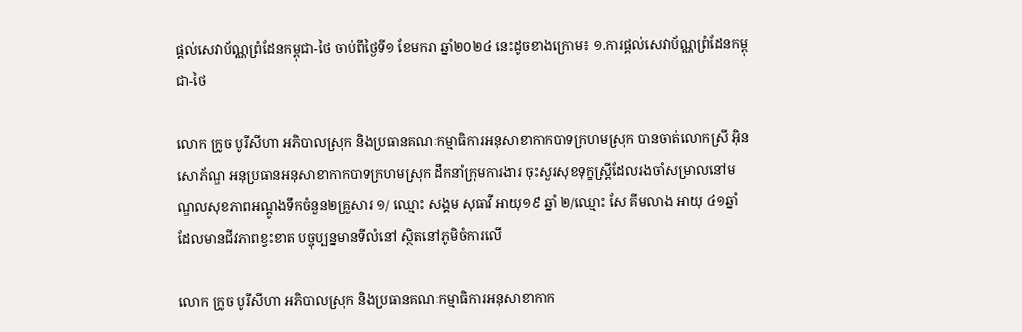ផ្តល់សេវាប័ណ្ណព្រំដែនកម្ពុជា-ថៃ ចាប់ពីថ្ងៃទី១ ខែមករា ឆ្នាំ២០២៤ នេះដូចខាងក្រោម៖ ១.ការផ្តល់សេវាប័ណ្ណព្រំដែនកម្ពុជា-ថៃ

លោក ក្រូច បូរីសីហា អភិបាលស្រុក និងប្រធានគណៈកម្មាធិការអនុសាខាកាកបាទក្រហមស្រុក បានចាត់លោកស្រី អ៊ិន សោភ័ណ្ឌ អនុប្រធានអនុសាខាកាកបាទក្រហមស្រុក ដឹកនាំក្រុមការងារ ចុះសួរសុខទុក្ខស្រ្តីដែលរងចាំសម្រាលនៅមណ្ឌលសុខភាពអណ្តូងទឹកចំនួន២គ្រួសារ ១/ ឈ្មោះ សង្គម សុធាវី អាយុ១៩ ឆ្នាំ ២/ឈ្មោះ សែ គីមលាង អាយុ ៤១ឆ្នាំ ដែលមានជីវភាពខ្វះខាត បច្ចុប្បន្នមានទីលំនៅ ស្ថិតនៅភូមិចំការលើ

លោក ក្រូច បូរីសីហា អភិបាលស្រុក និងប្រធានគណៈកម្មាធិការអនុសាខាកាក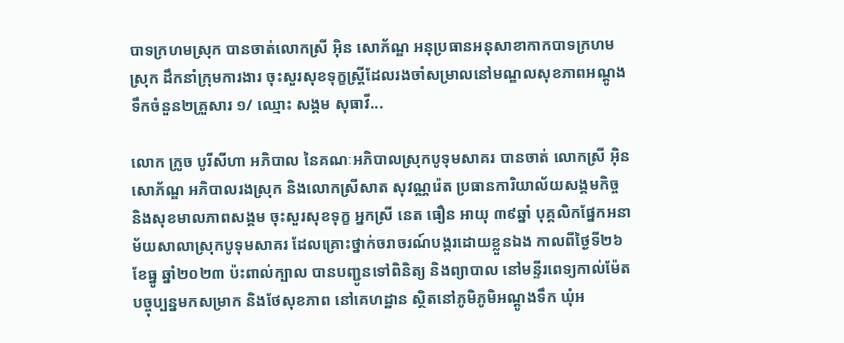បាទក្រហមស្រុក បានចាត់លោកស្រី អ៊ិន សោភ័ណ្ឌ អនុប្រធានអនុសាខាកាកបាទក្រហមស្រុក ដឹកនាំក្រុមការងារ ចុះសួរសុខទុក្ខស្រ្តីដែលរងចាំសម្រាលនៅមណ្ឌលសុខភាពអណ្តូងទឹកចំនួន២គ្រួសារ ១/ ឈ្មោះ សង្គម សុធាវី...

លោក ក្រូច បូរីសីហា អភិបាល នៃគណៈអភិបាលស្រុកបូទុមសាគរ បានចាត់ លោកស្រី អុិន សោភ័ណ្ឌ អភិបាលរងស្រុក និងលោកស្រីសាត សុវណ្ណរ៉េត ប្រធានការិយាល័យសង្គមកិច្ច និងសុខមាលភាពសង្គម ចុះសួរសុខទុក្ខ អ្នកស្រី នេត ធឿន អាយុ ៣៩ឆ្នាំ បុគ្គលិកផ្នែកអនាម័យសាលាស្រុកបូទុមសាគរ ដែលគ្រោះថ្នាក់ចរាចរណ៍បង្ករដោយខ្លួនឯង កាលពីថ្ងៃទី២៦ ខែធ្នូ ឆ្នាំ២០២៣ ប៉ះពាល់ក្បាល បានបញ្ជូនទៅពិនិត្យ និងព្យាបាល នៅមន្ទីរពេទ្យកាល់ម៉ែត បច្ចុប្បន្នមកសម្រាក និងថែសុខភាព នៅគេហដ្ឋាន ស្ថិតនៅភូមិភូមិអណ្តូងទឹក ឃុំអ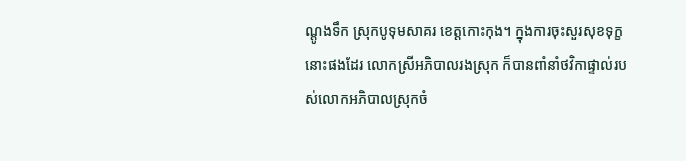ណ្តូងទឹក ស្រុកបូទុមសាគរ ខេត្តកោះកុង។ ក្នុងការចុះសួរសុខទុក្ខនោះផងដែរ លោកស្រីអភិបាលរងស្រុក ក៏បានពាំនាំថវិកាផ្ទាល់របស់លោកអភិបាលស្រុកចំ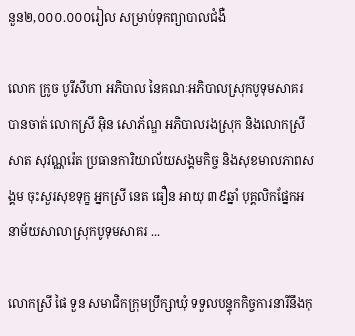នួន២,០០០.០០០រៀល សម្រាប់ទុកព្យាបាលជំងឺ

លោក ក្រូច បូរីសីហា អភិបាល នៃគណៈអភិបាលស្រុកបូទុមសាគរ បានចាត់ លោកស្រី អុិន សោភ័ណ្ឌ អភិបាលរងស្រុក និងលោកស្រីសាត សុវណ្ណរ៉េត ប្រធានការិយាល័យសង្គមកិច្ច និងសុខមាលភាពសង្គម ចុះសួរសុខទុក្ខ អ្នកស្រី នេត ធឿន អាយុ ៣៩ឆ្នាំ បុគ្គលិកផ្នែកអនាម័យសាលាស្រុកបូទុមសាគរ ...

លោកស្រី ផៃ ទួន សមាជិកក្រុមប្រឹក្សាឃុំ ទទួលបន្ទុកកិច្ចការនារីនឹងកុ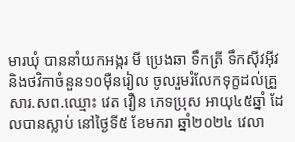មារឃុំ បាននាំយកអង្ករ មី ប្រេងឆា ទឹកត្រី ទឹកស៊ីវអុីវ និងថវិកាចំនួន១០មុឺនរៀល ចូលរួមរំលែកទុក្ខដល់គ្រួសារ.សព.ឈ្មោះ វេត វឿន ភេទប្រុស អាយុ៤៥ឆ្នាំ ដែលបានស្លាប់ នៅថ្ងៃទី៥ ខែមករា ឆ្នាំ២០២៤ វេលា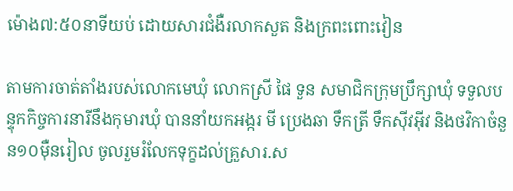ម៉ោង៧:៥០នាទីយប់ ដោយសារជំងឺរលាកសួត និងក្រពះពោះវៀន

តាមការចាត់តាំងរបស់លោកមេឃុំ លោកស្រី ផៃ ទួន សមាជិកក្រុមប្រឹក្សាឃុំ ទទួលបន្ទុកកិច្ចការនារីនឹងកុមារឃុំ បាននាំយកអង្ករ មី ប្រេងឆា ទឹកត្រី ទឹកស៊ីវអុីវ និងថវិកាចំនួន១០មុឺនរៀល ចូលរួមរំលែកទុក្ខដល់គ្រួសារ.ស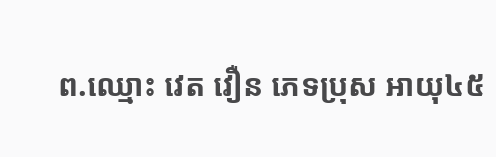ព.ឈ្មោះ វេត វឿន ភេទប្រុស អាយុ៤៥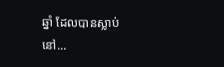ឆ្នាំ ដែលបានស្លាប់ នៅ...